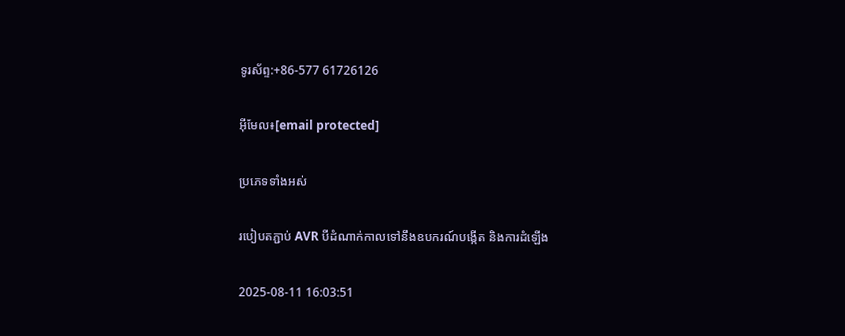ទូរស័ព្ទ:+86-577 61726126

អ៊ីមែល៖[email protected]

ប្រភេទទាំងអស់

របៀបតភ្ជាប់ AVR បីដំណាក់កាលទៅនឹងឧបករណ៍បង្កើត និងការដំឡើង

2025-08-11 16:03:51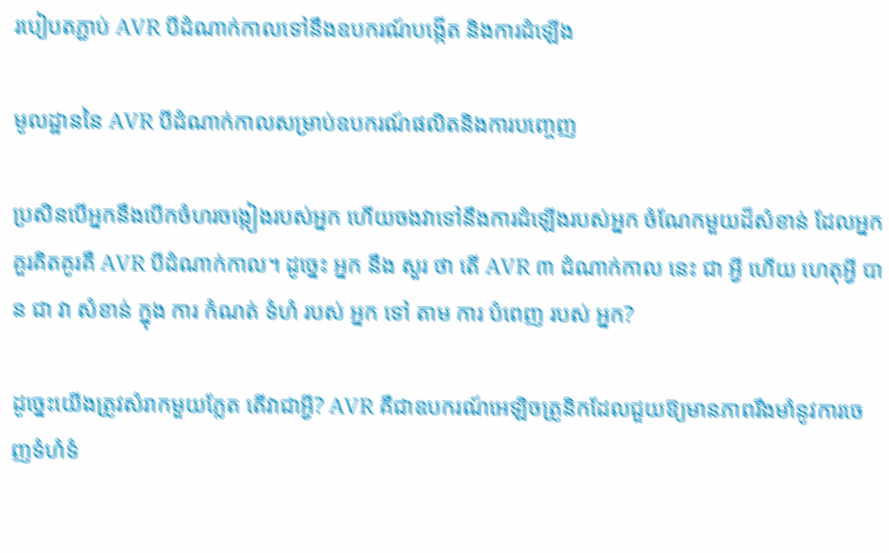របៀបតភ្ជាប់ AVR បីដំណាក់កាលទៅនឹងឧបករណ៍បង្កើត និងការដំឡើង

មូលដ្ឋាននៃ AVR បីដំណាក់កាលសម្រាប់ឧបករណ៍ផលិតនិងការបញ្ចេញ

ប្រសិនបើអ្នកនឹងបើកចំហរចង្កៀងរបស់អ្នក ហើយចងវាទៅនឹងការដំឡើងរបស់អ្នក ចំណែកមួយដ៏សំខាន់ ដែលអ្នកគួរគិតគូរគឺ AVR បីដំណាក់កាល។ ដូច្នេះ អ្នក នឹង សួរ ថា តើ AVR ៣ ដំណាក់កាល នេះ ជា អ្វី ហើយ ហេតុអ្វី បាន ជា វា សំខាន់ ក្នុង ការ កំណត់ ទំហំ របស់ អ្នក ទៅ តាម ការ បំពេញ របស់ អ្នក?

ដូច្នេះយើងត្រូវសំរាកមួយភ្លែត តើវាជាអ្វី? AVR គឺជាឧបករណ៍អេឡិចត្រូនិកដែលជួយឱ្យមានភាពរឹងមាំនូវការចេញទំហំទំ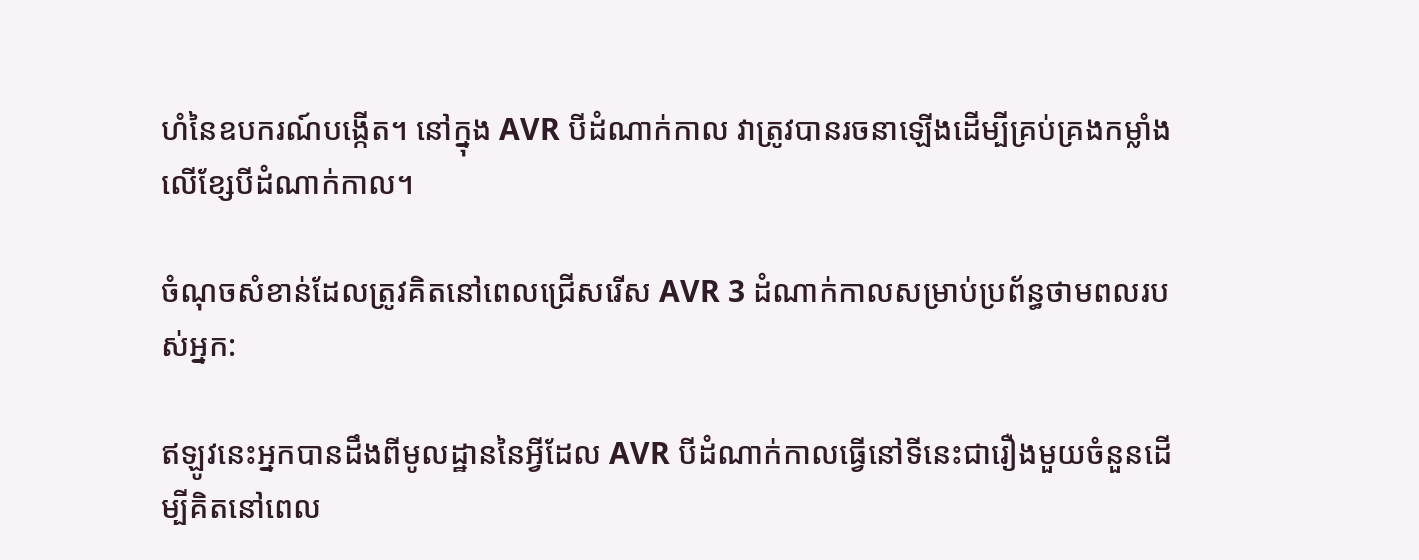ហំនៃឧបករណ៍បង្កើត។ នៅក្នុង AVR បីដំណាក់កាល វាត្រូវបានរចនាឡើងដើម្បីគ្រប់គ្រងកម្លាំងលើខ្សែបីដំណាក់កាល។

ចំណុចសំខាន់ដែលត្រូវគិតនៅពេលជ្រើសរើស AVR 3 ដំណាក់កាលសម្រាប់ប្រព័ន្ធថាមពលរបស់អ្នក:

ឥឡូវនេះអ្នកបានដឹងពីមូលដ្ឋាននៃអ្វីដែល AVR បីដំណាក់កាលធ្វើនៅទីនេះជារឿងមួយចំនួនដើម្បីគិតនៅពេល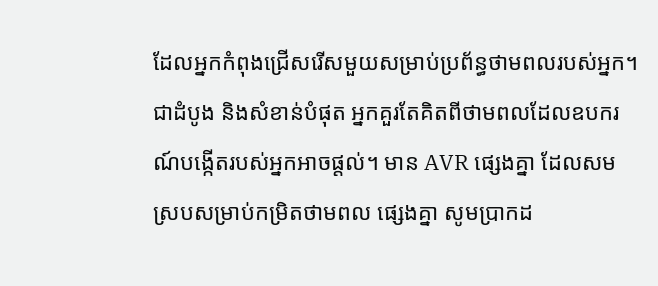ដែលអ្នកកំពុងជ្រើសរើសមួយសម្រាប់ប្រព័ន្ធថាមពលរបស់អ្នក។ ជាដំបូង និងសំខាន់បំផុត អ្នកគួរតែគិតពីថាមពលដែលឧបករណ៍បង្កើតរបស់អ្នកអាចផ្តល់។ មាន AVR ផ្សេងគ្នា ដែលសមស្របសម្រាប់កម្រិតថាមពល ផ្សេងគ្នា សូមប្រាកដ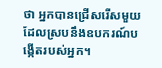ថា អ្នកបានជ្រើសរើសមួយដែលស្របនឹងឧបករណ៍បង្កើតរបស់អ្នក។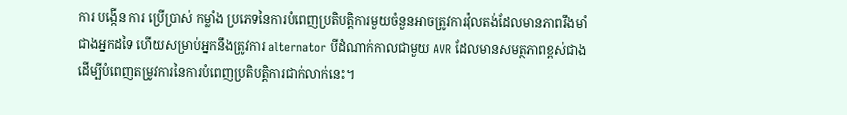ការ បង្កើន ការ ប្រើប្រាស់ កម្លាំង ប្រភេទនៃការបំពេញប្រតិបត្តិការមួយចំនួនអាចត្រូវការវ៉ុលតង់ដែលមានភាពរឹងមាំជាងអ្នកដទៃ ហើយសម្រាប់អ្នកនឹងត្រូវការ alternator បីដំណាក់កាលជាមួយ AVR ដែលមានសមត្ថភាពខ្ពស់ជាងដើម្បីបំពេញតម្រូវការនៃការបំពេញប្រតិបត្តិការជាក់លាក់នេះ។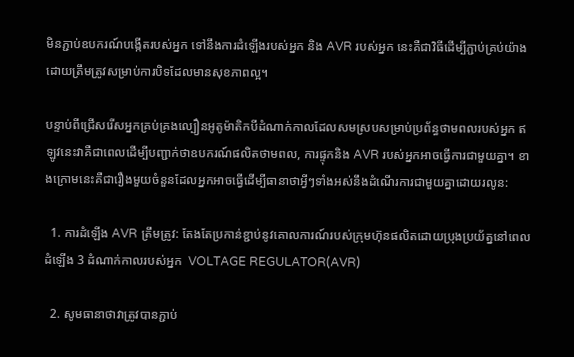មិនភ្ជាប់ឧបករណ៍បង្កើតរបស់អ្នក ទៅនឹងការដំឡើងរបស់អ្នក និង AVR របស់អ្នក នេះគឺជាវិធីដើម្បីភ្ជាប់គ្រប់យ៉ាងដោយត្រឹមត្រូវសម្រាប់ការបិទដែលមានសុខភាពល្អ។

បន្ទាប់ពីជ្រើសរើសអ្នកគ្រប់គ្រងល្បឿនអូតូម៉ាតិកបីដំណាក់កាលដែលសមស្របសម្រាប់ប្រព័ន្ធថាមពលរបស់អ្នក ឥឡូវនេះវាគឺជាពេលដើម្បីបញ្ជាក់ថាឧបករណ៍ផលិតថាមពល, ការផ្ទុកនិង AVR របស់អ្នកអាចធ្វើការជាមួយគ្នា។ ខាងក្រោមនេះគឺជារឿងមួយចំនួនដែលអ្នកអាចធ្វើដើម្បីធានាថាអ្វីៗទាំងអស់នឹងដំណើរការជាមួយគ្នាដោយរលូន:

  1. ការដំឡើង AVR ត្រឹមត្រូវ: តែងតែប្រកាន់ខ្ជាប់នូវគោលការណ៍របស់ក្រុមហ៊ុនផលិតដោយប្រុងប្រយ័ត្ននៅពេលដំឡើង 3 ដំណាក់កាលរបស់អ្នក  VOLTAGE REGULATOR(AVR)

  2. សូមធានាថាវាត្រូវបានភ្ជាប់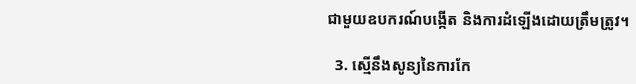ជាមួយឧបករណ៍បង្កើត និងការដំឡើងដោយត្រឹមត្រូវ។

  3. ស្មើនឹងសូន្យនៃការកែ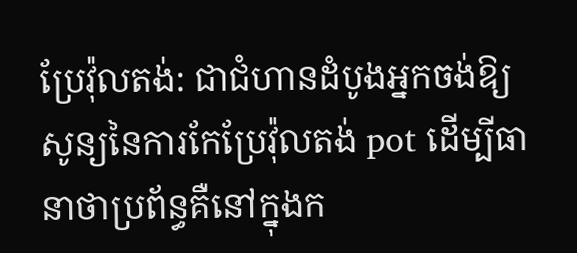ប្រែវ៉ុលតង់: ជាជំហានដំបូងអ្នកចង់ឱ្យសូន្យនៃការកែប្រែវ៉ុលតង់ pot ដើម្បីធានាថាប្រព័ន្ធគឺនៅក្នុងក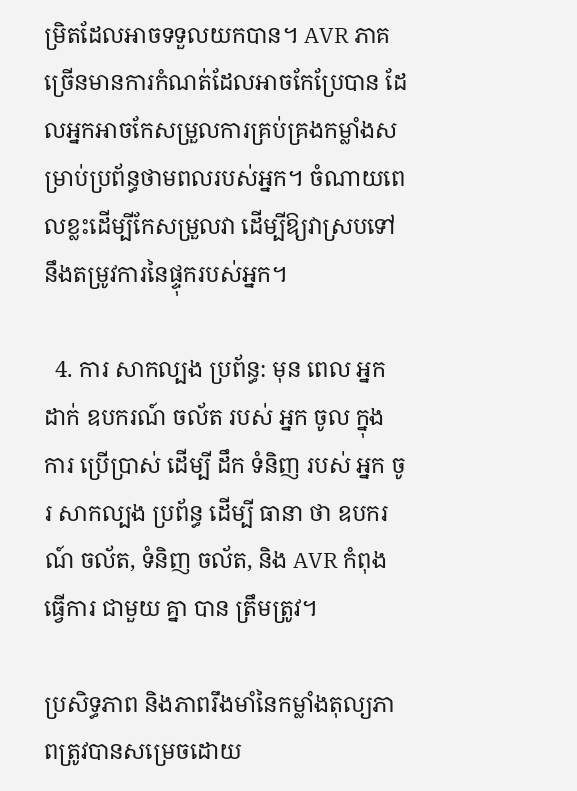ម្រិតដែលអាចទទួលយកបាន។ AVR ភាគច្រើនមានការកំណត់ដែលអាចកែប្រែបាន ដែលអ្នកអាចកែសម្រួលការគ្រប់គ្រងកម្លាំងសម្រាប់ប្រព័ន្ធថាមពលរបស់អ្នក។ ចំណាយពេលខ្លះដើម្បីកែសម្រួលវា ដើម្បីឱ្យវាស្របទៅនឹងតម្រូវការនៃផ្ទុករបស់អ្នក។

  4. ការ សាកល្បង ប្រព័ន្ធ: មុន ពេល អ្នក ដាក់ ឧបករណ៍ ចល័ត របស់ អ្នក ចូល ក្នុង ការ ប្រើប្រាស់ ដើម្បី ដឹក ទំនិញ របស់ អ្នក ចូរ សាកល្បង ប្រព័ន្ធ ដើម្បី ធានា ថា ឧបករណ៍ ចល័ត, ទំនិញ ចល័ត, និង AVR កំពុង ធ្វើការ ជាមួយ គ្នា បាន ត្រឹមត្រូវ។

ប្រសិទ្ធភាព និងភាពរឹងមាំនៃកម្លាំងតុល្យភាពត្រូវបានសម្រេចដោយ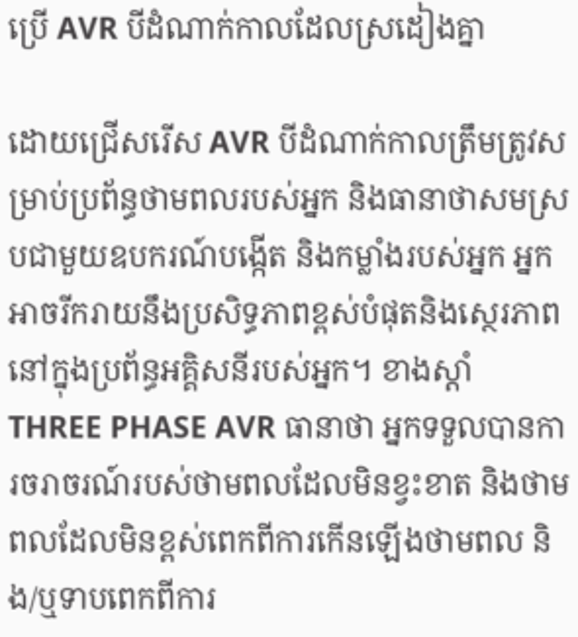ប្រើ AVR បីដំណាក់កាលដែលស្រដៀងគ្នា

ដោយជ្រើសរើស AVR បីដំណាក់កាលត្រឹមត្រូវសម្រាប់ប្រព័ន្ធថាមពលរបស់អ្នក និងធានាថាសមស្របជាមួយឧបករណ៍បង្កើត និងកម្លាំងរបស់អ្នក អ្នកអាចរីករាយនឹងប្រសិទ្ធភាពខ្ពស់បំផុតនិងស្ថេរភាពនៅក្នុងប្រព័ន្ធអគ្គិសនីរបស់អ្នក។ ខាងស្តាំ THREE PHASE AVR ធានាថា អ្នកទទួលបានការចរាចរណ៍របស់ថាមពលដែលមិនខ្វះខាត និងថាមពលដែលមិនខ្ពស់ពេកពីការកើនឡើងថាមពល និង/ឬទាបពេកពីការ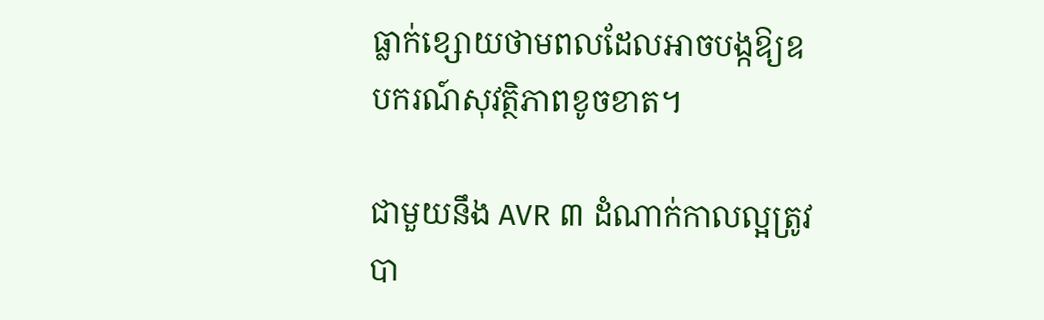ធ្លាក់ខ្សោយថាមពលដែលអាចបង្កឱ្យឧបករណ៍សុវត្ថិភាពខូចខាត។

ជាមួយនឹង AVR ៣ ដំណាក់កាលល្អត្រូវបា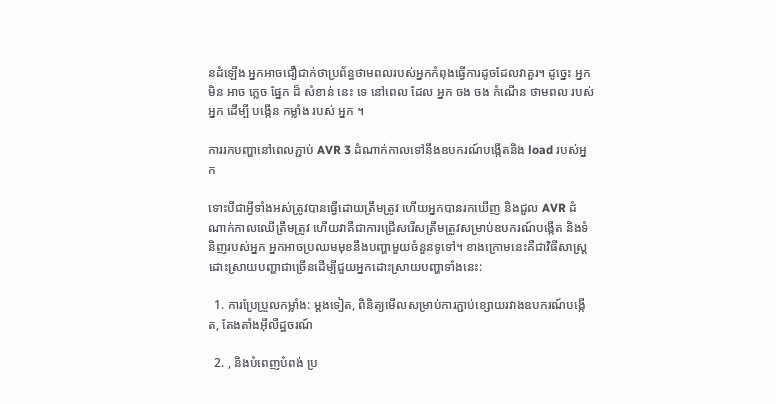នដំឡើង អ្នកអាចជឿជាក់ថាប្រព័ន្ធថាមពលរបស់អ្នកកំពុងធ្វើការដូចដែលវាគួរ។ ដូច្នេះ អ្នក មិន អាច ភ្លេច ផ្នែក ដ៏ សំខាន់ នេះ ទេ នៅពេល ដែល អ្នក ចង ចង កំណើន ថាមពល របស់ អ្នក ដើម្បី បង្កើន កម្លាំង របស់ អ្នក ។

ការរកបញ្ហានៅពេលភ្ជាប់ AVR 3 ដំណាក់កាលទៅនឹងឧបករណ៍បង្កើតនិង load របស់អ្នក

ទោះបីជាអ្វីទាំងអស់ត្រូវបានធ្វើដោយត្រឹមត្រូវ ហើយអ្នកបានរកឃើញ និងជួល AVR ដំណាក់កាលឈើត្រឹមត្រូវ ហើយវាគឺជាការជ្រើសរើសត្រឹមត្រូវសម្រាប់ឧបករណ៍បង្កើត និងទំនិញរបស់អ្នក អ្នកអាចប្រឈមមុខនឹងបញ្ហាមួយចំនួនទូទៅ។ ខាងក្រោមនេះគឺជាវិធីសាស្ត្រដោះស្រាយបញ្ហាជាច្រើនដើម្បីជួយអ្នកដោះស្រាយបញ្ហាទាំងនេះ:

  1. ការប្រែប្រួលកម្លាំង: ម្តងទៀត, ពិនិត្យមើលសម្រាប់ការភ្ជាប់ខ្សោយរវាងឧបករណ៍បង្កើត, តែងតាំងអ៊ីលីដ្ឋចរណ៍

  2. , និងបំពេញបំពង់ ប្រ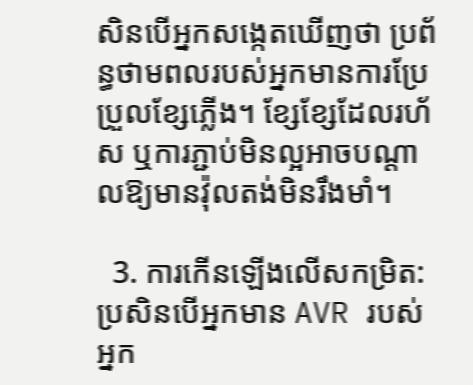សិនបើអ្នកសង្កេតឃើញថា ប្រព័ន្ធថាមពលរបស់អ្នកមានការប្រែប្រួលខ្សែភ្លើង។ ខ្សែខ្សែដែលរហ័ស ឬការភ្ជាប់មិនល្អអាចបណ្តាលឱ្យមានវ៉ុលតង់មិនរឹងមាំ។

  3. ការកើនឡើងលើសកម្រិត: ប្រសិនបើអ្នកមាន AVR របស់អ្នក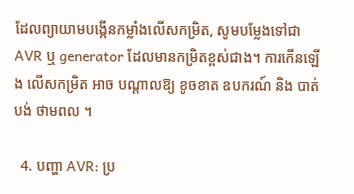ដែលព្យាយាមបង្កើនកម្លាំងលើសកម្រិត, សូមបម្លែងទៅជា AVR ឬ generator ដែលមានកម្រិតខ្ពស់ជាង។ ការកើនឡើង លើសកម្រិត អាច បណ្តាលឱ្យ ខូចខាត ឧបករណ៍ និង បាត់បង់ ថាមពល ។

  4. បញ្ហា AVR: ប្រ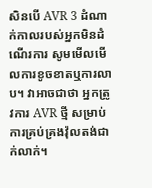សិនបើ AVR 3 ដំណាក់កាលរបស់អ្នកមិនដំណើរការ សូមមើលមើលការខូចខាតឬការលាប។ វាអាចជាថា អ្នកត្រូវការ AVR ថ្មី សម្រាប់ការគ្រប់គ្រងវ៉ុលតង់ជាក់លាក់។